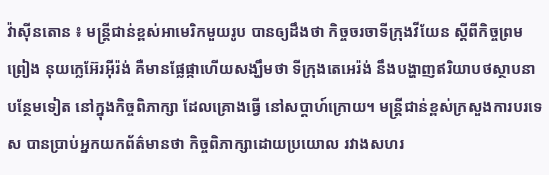វ៉ាស៊ីនតោន ៖ មន្ត្រីជាន់ខ្ពស់អាមេរិកមួយរូប បានឲ្យដឹងថា កិច្ចចរចាទីក្រុងវីយែន ស្តីពីកិច្ចព្រមព្រៀង នុយក្លេអ៊ែរអ៊ីរ៉ង់ គឺមានផ្លែផ្កាហើយសង្ឃឹមថា ទីក្រុងតេអេរ៉ង់ នឹងបង្ហាញឥរិយាបថស្ថាបនាបន្ថែមទៀត នៅក្នុងកិច្ចពិភាក្សា ដែលគ្រោងធ្វើ នៅសប្តាហ៍ក្រោយ។ មន្ត្រីជាន់ខ្ពស់ក្រសួងការបរទេស បានប្រាប់អ្នកយកព័ត៌មានថា កិច្ចពិភាក្សាដោយប្រយោល រវាងសហរ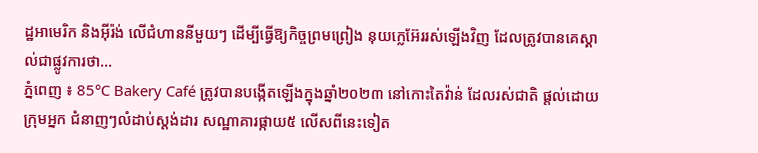ដ្ឋអាមេរិក និងអ៊ីរ៉ង់ លើជំហាននីមួយៗ ដើម្បីធ្វើឱ្យកិច្ចព្រមព្រៀង នុយក្លេអ៊ែររស់ឡើងវិញ ដែលត្រូវបានគេស្គាល់ជាផ្លូវការថា...
ភ្នំពេញ ៖ 85°C Bakery Café ត្រូវបានបង្កើតឡើងក្នុងឆ្នាំ២០២៣ នៅកោះតៃវ៉ាន់ ដែលរស់ជាតិ ផ្តល់ដោយក្រុមអ្នក ជំនាញៗលំដាប់ស្តង់ដារ សណ្ឋាគារផ្កាយ៥ លើសពីនេះទៀត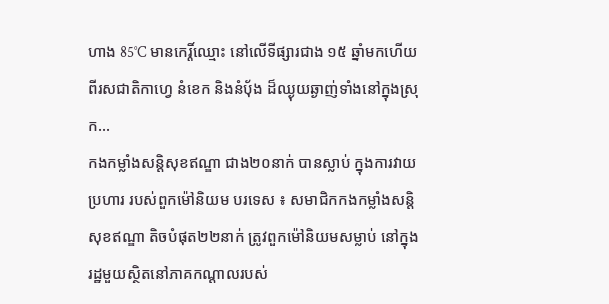ហាង 85°C មានកេរ្តិ៍ឈ្មោះ នៅលើទីផ្សារជាង ១៥ ឆ្នាំមកហើយ ពីរសជាតិកាហ្វេ នំខេក និងនំបុ័ង ដ៏ឈ្ងុយឆ្ងាញ់ទាំងនៅក្នុងស្រុក...
កងកម្លាំងសន្តិសុខឥណ្ឌា ជាង២០នាក់ បានស្លាប់ ក្នុងការវាយប្រហារ របស់ពួកម៉ៅនិយម បរទេស ៖ សមាជិកកងកម្លាំងសន្តិសុខឥណ្ឌា តិចបំផុត២២នាក់ ត្រូវពួកម៉ៅនិយមសម្លាប់ នៅក្នុងរដ្ឋមួយស្ថិតនៅភាគកណ្ដាលរបស់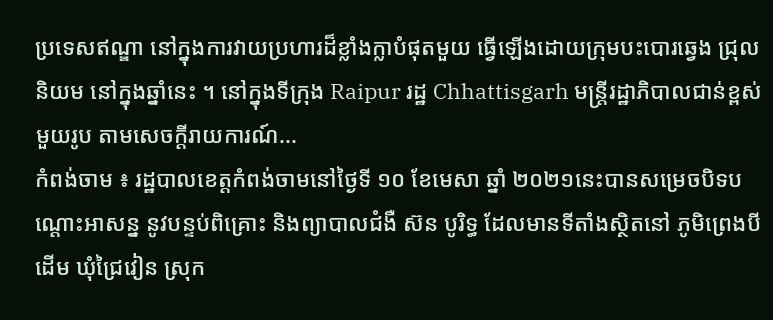ប្រទេសឥណ្ឌា នៅក្នុងការវាយប្រហារដ៏ខ្លាំងក្លាបំផុតមួយ ធ្វើឡើងដោយក្រុមបះបោរឆ្វេង ជ្រុលនិយម នៅក្នុងឆ្នាំនេះ ។ នៅក្នុងទីក្រុង Raipur រដ្ឋ Chhattisgarh មន្ត្រីរដ្ឋាភិបាលជាន់ខ្ពស់មួយរូប តាមសេចក្តីរាយការណ៍...
កំពង់ចាម ៖ រដ្ឋបាលខេត្តកំពង់ចាមនៅថ្ងៃទី ១០ ខែមេសា ឆ្នាំ ២០២១នេះបានសម្រេចបិទបណ្ដោះអាសន្ន នូវបន្ទប់ពិគ្រោះ និងព្យាបាលជំងឺ ស៊ន បូរិទ្ធ ដែលមានទីតាំងស្ថិតនៅ ភូមិព្រេងបីដើម ឃុំជ្រៃវៀន ស្រុក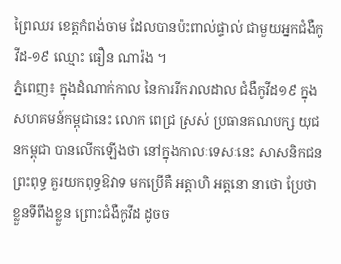ព្រៃឈរ ខេត្តកំពង់ចាម ដែលបានប៉ះពាល់ផ្ទាល់ ជាមួយអ្នកជំងឺកូវីដ-១៩ ឈ្មោះ ធឿន ណារ៉ង ។
ភ្នំពេញ៖ ក្នុងដំណាក់កាល នៃការរីករាលដាល ជំងឺកូវីដ១៩ ក្នុងសហគមន៍កម្ពុជានេះ លោក ពេជ្រ ស្រស់ ប្រធានគណបក្ស យុជនកម្ពុជា បានលើកឡើងថា នៅក្នុងកាលៈទេសៈនេះ សាសនិកជនព្រះពុទ្ធ គួរយកពុទ្ធឱវាទ មកប្រើគឺ អត្តាហិ អត្តនោ នាថោ ប្រែថាខ្លួនទីពឹងខ្លួន ព្រោះជំងឺកូវីដ ដូចច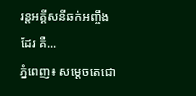រន្តអគ្គីសនីឆក់អញ្ចឹងដែរ គឺ...
ភ្នំពេញ៖ សម្ដេចតេជោ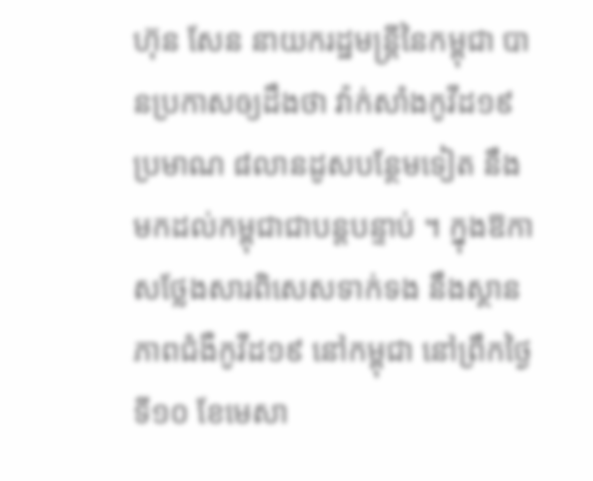ហ៊ុន សែន នាយករដ្ឋមន្រ្តីនៃកម្ពុជា បានប្រកាសឲ្យដឹងថា វ៉ាក់សាំងកូវីដ១៩ ប្រមាណ ៨លានដូសបន្ថែមទៀត នឹងមកដល់កម្ពុជាជាបន្តបន្ទាប់ ។ ក្នុងឱកាសថ្លែងសារពិសេសទាក់ទង នឹងស្ថានភាពជំងឺកូវីដ១៩ នៅកម្ពុជា នៅព្រឹកថ្ងៃទី១០ ខែមេសា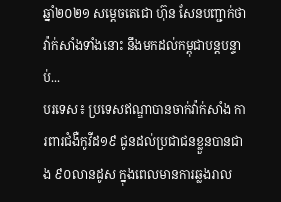ឆ្នាំ២០២១ សម្តេចតេជោ ហ៊ុន សែនបញ្ជាក់ថា វ៉ាក់សាំងទាំងនោះ នឹងមកដល់កម្ពុជាបន្តបន្ទាប់...
បរទេស៖ ប្រទេសឥណ្ឌាបានចាក់វ៉ាក់សាំង ការពារជំងឺកូវីដ១៩ ជូនដល់ប្រជាជនខ្លួនបានជាង ៩០លានដូស ក្នុងពេលមានការឆ្លងរាល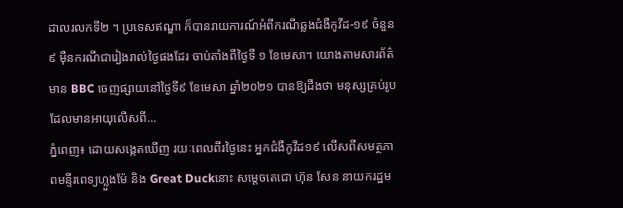ដាលរលកទី២ ។ ប្រទេសឥណ្ឌា ក៏បានរាយការណ៍អំពីករណីឆ្លងជំងឺកូវីដ-១៩ ចំនួន ៩ ម៉ឺនករណីជារៀងរាល់ថ្ងៃផងដែរ ចាប់តាំងពីថ្ងៃទី ១ ខែមេសា។ យោងតាមសារព័ត៌មាន BBC ចេញផ្សាយនៅថ្ងៃទី៩ ខែមេសា ឆ្នាំ២០២១ បានឱ្យដឹងថា មនុស្សគ្រប់រូបដែលមានអាយុលើសពី...
ភ្នំពេញ៖ ដោយសង្កេតឃើញ រយៈពេលពីរថ្ងៃនេះ អ្នកជំងឺកូវីដ១៩ លើសពីសមត្ថភាពមន្ទីរពេទ្យហ្លួងម៉ែ និង Great Duckនោះ សម្ដេចតេជោ ហ៊ុន សែន នាយករដ្ឋម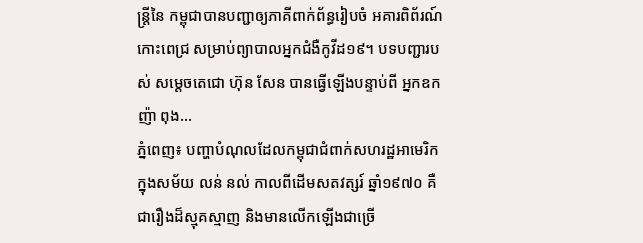ន្រ្តីនៃ កម្ពុជាបានបញ្ជាឲ្យភាគីពាក់ព័ន្ធរៀបចំ អគារពិព័រណ៍កោះពេជ្រ សម្រាប់ព្យាបាលអ្នកជំងឺកូវីដ១៩។ បទបញ្ជារបស់ សម្តេចតេជោ ហ៊ុន សែន បានធ្វើឡើងបន្ទាប់ពី អ្នកឧកញ៉ា ពុង...
ភ្នំពេញ៖ បញ្ហាបំណុលដែលកម្ពុជាជំពាក់សហរដ្ឋអាមេរិក ក្នុងសម័យ លន់ នល់ កាលពីដើមសតវត្សរ៍ ឆ្នាំ១៩៧០ គឺជារឿងដ៏ស្មុគស្មាញ និងមានលើកឡើងជាច្រើ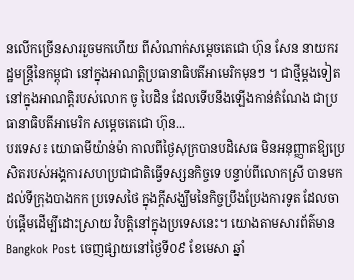នលើកច្រើនសាររួចមកហើយ ពីសំណាក់សម្ដេចតេជោ ហ៊ុន សែន នាយករដ្ឋមន្រ្តីនៃកម្ពុជា នៅក្នុងអាណត្តិប្រធានាធិបតីអាមេរិកមុនៗ ។ ជាថ្មីម្ដងទៀតនៅក្នុងអាណត្តិរបស់លោក ចូ បៃដិន ដែលទើបនឹងឡើងកាន់តំណែង ជាប្រធានាធិបតីអាមេរិក សម្ដេចតេជោ ហ៊ុន...
បរទេស៖ យោធាមីយ៉ាន់ម៉ា កាលពីថ្ងៃសុក្របានបដិសេធ មិនអនុញ្ញាតឱ្យប្រេសិតរបស់អង្គការសហប្រជាជាតិធ្វើទស្សនកិច្ចទេ បន្ទាប់ពីលោកស្រី បានមកដល់ទីក្រុងបាងកក ប្រទេសថៃ ក្នុងក្តីសង្ឃឹមនៃកិច្ចប្រឹងប្រែងការទូត ដែលចាប់ផ្តើមដើម្បីដោះស្រាយ វិបត្តិនៅក្នុងប្រទេសនេះ។ យោងតាមសារព័ត៌មាន Bangkok Post ចេញផ្សាយនៅថ្ងៃទី០៩ ខែមេសា ឆ្នាំ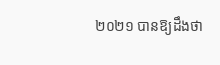២០២១ បានឱ្យដឹងថា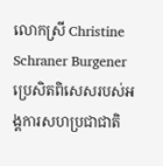លោកស្រី Christine Schraner Burgener ប្រេសិតពិសេសរបស់អង្គការសហប្រជាជាតិ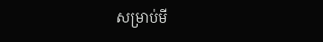សម្រាប់មី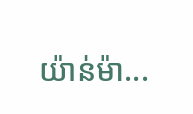យ៉ាន់ម៉ា...